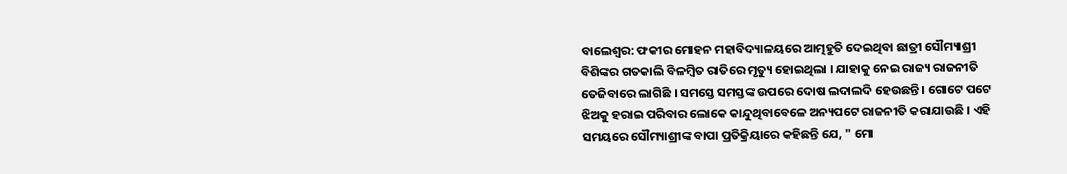ବାଲେଶ୍ୱର: ଫକୀର ମୋହନ ମହାବିଦ୍ୟାଳୟରେ ଆତ୍ମହୁତି ଦେଇଥିବା ଛାତ୍ରୀ ସୌମ୍ୟାଶ୍ରୀ ବିଶିଙ୍କର ଗତକାଲି ବିଳମ୍ବିତ ରାତିରେ ମୃତ୍ୟୁ ହୋଇଥିଲା । ଯାହାକୁ ନେଇ ରାଜ୍ୟ ରାଜନୀତି ତେଜିବାରେ ଲାଗିଛି । ସମସ୍ତେ ସମସ୍ତଙ୍କ ଉପରେ ଦୋଷ ଲଦାଲଦି ହେଉଛନ୍ତି । ଗୋଟେ ପଟେ ଝିଅକୁ ହରାଇ ପରିବାର ଲୋକେ କାନ୍ଦୁଥିବାବେଳେ ଅନ୍ୟପଟେ ରାଜନୀତି କରାଯାଉଛି । ଏହି ସମୟରେ ସୌମ୍ୟାଶ୍ରୀଙ୍କ ବାପା ପ୍ରତିକ୍ରିୟାରେ କହିଛନ୍ତି ଯେ, " ମୋ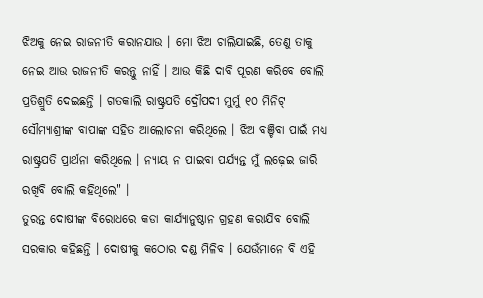ଝିଅକୁ ନେଇ ରାଜନୀତି କରାନଯାଉ । ମୋ ଝିଅ ଚାଲିଯାଇଛି, ତେଣୁ ତାକୁ ନେଇ ଆଉ ରାଜନୀତି କରନ୍ତୁ ନାହିଁ । ଆଉ କିଛି ଦାବି ପୂରଣ କରିବେ ବୋଲି ପ୍ରତିଶ୍ରୁତି ଦେଇଛନ୍ତି । ଗତକାଲି ରାଷ୍ଟ୍ରପତି ଦ୍ରୌପଦୀ ମୁର୍ମୁ ୧୦ ମିନିଟ୍ ସୌମ୍ୟାଶ୍ରୀଙ୍କ ବାପାଙ୍କ ସହିତ ଆଲୋଚନା କରିଥିଲେ । ଝିଅ ବଞ୍ଚିବା ପାଇଁ ମଧ୍ୟ ରାଷ୍ଟ୍ରପତି ପ୍ରାର୍ଥନା କରିଥିଲେ । ନ୍ୟାୟ ନ ପାଇବା ପର୍ଯ୍ୟନ୍ତ ମୁଁ ଲଢ଼େଇ ଜାରି ରଖିବି ବୋଲି କହିଥିଲେ" ।
ତୁରନ୍ତ ଦୋଷୀଙ୍କ ବିରୋଧରେ କଡା କାର୍ଯ୍ୟାନୁଷ୍ଠାନ ଗ୍ରହଣ କରାଯିବ ବୋଲି ସରକାର କହିଛନ୍ତି । ଦୋଷୀକୁ କଠୋର ଦଣ୍ଡ ମିଳିବ । ଯେଉଁମାନେ ବି ଏହି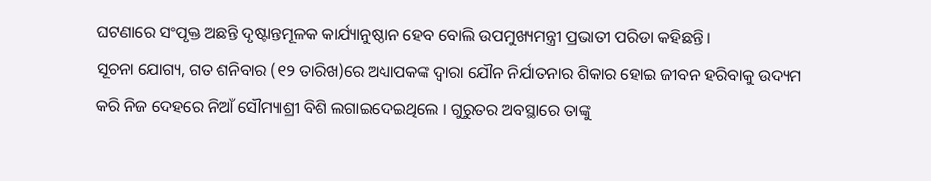ଘଟଣାରେ ସଂପୃକ୍ତ ଅଛନ୍ତି ଦୃଷ୍ଟାନ୍ତମୂଳକ କାର୍ଯ୍ୟାନୁଷ୍ଠାନ ହେବ ବୋଲି ଉପମୁଖ୍ୟମନ୍ତ୍ରୀ ପ୍ରଭାତୀ ପରିଡା କହିଛନ୍ତି।
ସୂଚନା ଯୋଗ୍ୟ, ଗତ ଶନିବାର (୧୨ ତାରିଖ)ରେ ଅଧ୍ୟାପକଙ୍କ ଦ୍ୱାରା ଯୌନ ନିର୍ଯାତନାର ଶିକାର ହୋଇ ଜୀବନ ହରିବାକୁ ଉଦ୍ୟମ କରି ନିଜ ଦେହରେ ନିଆଁ ସୌମ୍ୟାଶ୍ରୀ ବିଶି ଲଗାଇଦେଇଥିଲେ । ଗୁରୁତର ଅବସ୍ଥାରେ ତାଙ୍କୁ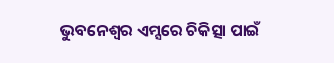ଭୁବନେଶ୍ୱର ଏମ୍ସରେ ଚିକିତ୍ସା ପାଇଁ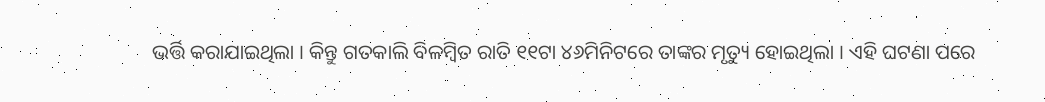ଭର୍ତ୍ତି କରାଯାଇଥିଲା । କିନ୍ତୁ ଗତକାଲି ବିଳମ୍ବିତ ରାତି ୧୧ଟା ୪୬ମିନିଟରେ ତାଙ୍କର ମୃତ୍ୟୁ ହୋଇଥିଲା । ଏହି ଘଟଣା ପରେ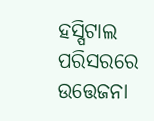ହସ୍ପିଟାଲ ପରିସରରେ ଉତ୍ତେଜନା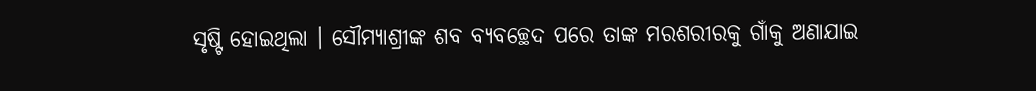ସୃଷ୍ଟି ହୋଇଥିଲା । ସୌମ୍ୟାଶ୍ରୀଙ୍କ ଶବ ବ୍ୟବଚ୍ଛେଦ ପରେ ତାଙ୍କ ମରଶରୀରକୁ ଗାଁକୁ ଅଣାଯାଇ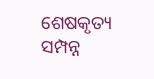ଶେଷକୃତ୍ୟ ସମ୍ପନ୍ନ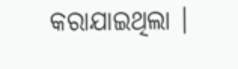କରାଯାଇଥିଲା ।